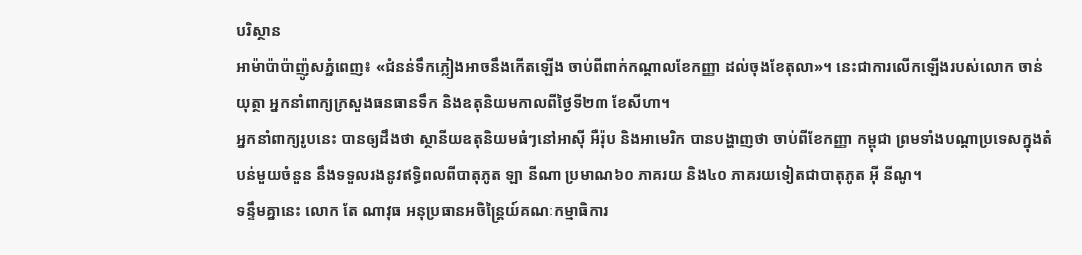បរិស្ថាន
អាម៉ាប៉ាប៉ាញ៉ូសភ្នំពេញ៖ «ជំនន់ទឹកភ្លៀងអាចនឹងកើតឡើង ចាប់ពីពាក់កណ្ដាលខែកញ្ញា ដល់ចុងខែតុលា»។ នេះជាការលើកឡើងរបស់លោក ចាន់ យុត្ថា អ្នកនាំពាក្យក្រសួងធនធានទឹក និងឧតុនិយមកាលពីថ្ងៃទី២៣ ខែសីហា។
អ្នកនាំពាក្យរូបនេះ បានឲ្យដឹងថា ស្ថានីយឧតុនិយមធំៗនៅអាស៊ី អឺរ៉ុប និងអាមេរិក បានបង្ហាញថា ចាប់ពីខែកញ្ញា កម្ពុជា ព្រមទាំងបណ្ដាប្រទេសក្នុងតំបន់មួយចំនួន នឹងទទួលរងនូវឥទ្ធិពលពីបាតុភូត ឡា នីណា ប្រមាណ៦០ ភាគរយ និង៤០ ភាគរយទៀតជាបាតុភូត អ៊ី នីណូ។
ទន្ទឹមគ្នានេះ លោក តែ ណាវុធ អនុប្រធានអចិន្រ្តៃយ៍គណៈកម្មាធិការ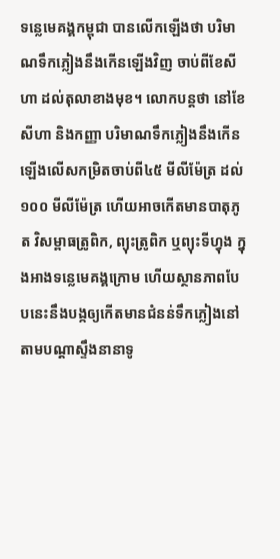ទន្លេមេគង្គកម្ពុជា បានលើកឡើងថា បរិមាណទឹកភ្លៀងនឹងកើនឡើងវិញ ចាប់ពីខែសីហា ដល់តុលាខាងមុខ។ លោកបន្តថា នៅខែសីហា និងកញ្ញា បរិមាណទឹកភ្លៀងនឹងកើនឡើងលើសកម្រិតចាប់ពី៤៥ មីលីម៉ែត្រ ដល់១០០ មីលីម៉ែត្រ ហើយអាចកើតមានបាតុភូត វិសម្ពាធត្រូពិក, ព្យុះត្រូពិក ឬព្យុះទីហ្វុង ក្នុងអាងទន្លេមេគង្គក្រោម ហើយស្ថានភាពបែបនេះនឹងបង្កឲ្យកើតមានជំនន់ទឹកភ្លៀងនៅតាមបណ្ដាស្ទឹងនានាទូ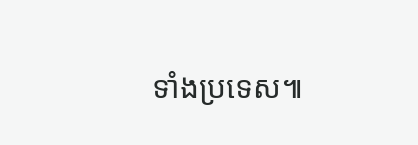ទាំងប្រទេស៕